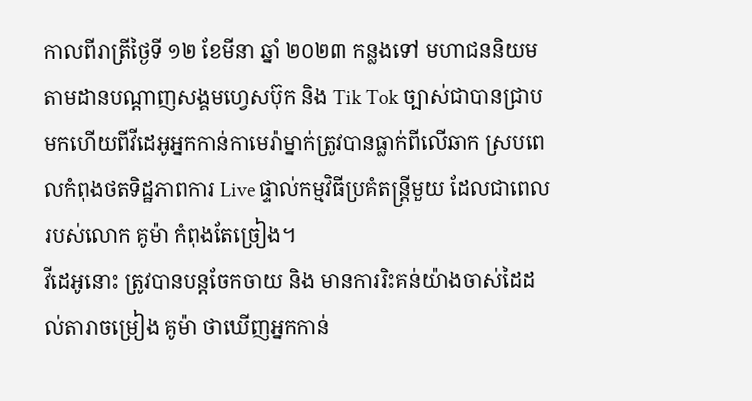កាលពីរាត្រីថ្ងៃទី ១២ ខែមីនា ឆ្នាំ ២០២៣ កន្លងទៅ មហាជននិយមតាមដានបណ្តាញសង្គមហ្វេសប៊ុក និង Tik Tok ច្បាស់ជាបានជ្រាបមកហើយពីវីដេអូអ្នកកាន់កាមេរ៉ាម្នាក់ត្រូវបានធ្លាក់ពីលើឆាក ស្របពេលកំពុងថតទិដ្ឋភាពការ Live ផ្ទាល់កម្មវិធីប្រគំតន្ត្រីមួយ ដែលជាពេលរបស់លោក គូម៉ា កំពុងតែច្រៀង។
វីដេអូនោះ ត្រូវបានបន្តចែកចាយ និង មានការរិះគន់យ៉ាងចាស់ដៃដល់តារាចម្រៀង គូម៉ា ថាឃើញអ្នកកាន់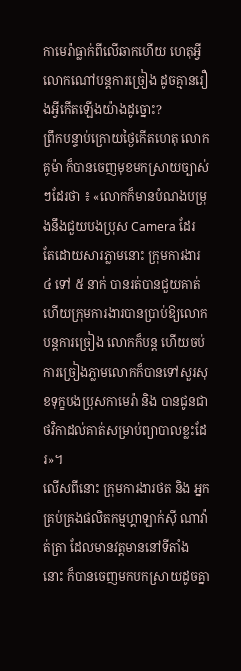កាមេរ៉ាធ្លាក់ពីលើឆាកហើយ ហេតុអ្វីលោកណៅបន្តការច្រៀង ដូចគ្មានរឿងអ្វីកើតឡើងយ៉ាងដូច្នោះ?
ព្រឹកបន្ទាប់ក្រោយថ្ងៃកើតហេតុ លោក គូម៉ា ក៏បានចេញមុខមកស្រាយច្បាស់ៗដែរថា ៖ «លោកក៏មានបំណងបម្រុងនឹងជួយបងប្រុស Camera ដែរ តែដោយសារភ្លាមនោះ ក្រុមការងារ ៤ ទៅ ៥ នាក់ បានរត់បានជួយគាត់ ហើយក្រុមការងារបានប្រាប់ឱ្យលោកបន្តការច្រៀង លោកក៏បន្ត ហើយចប់ការច្រៀងភ្លាមលោកក៏បានទៅសួរសុខទុក្ខបងប្រុសកាមេរ៉ា និង បានជូនជាថវិកាដល់គាត់សម្រាប់ព្យាបាលខ្លះដែរ»។
លើសពីនោះ ក្រុមការងារថត និង អ្នកគ្រប់គ្រងផលិតកម្មហ្គាឡាក់ស៊ី ណាវ៉ាត់ត្រា ដែលមានវត្តមាននៅទីតាំងនោះ ក៏បានចេញមកបកស្រាយដូចគ្នា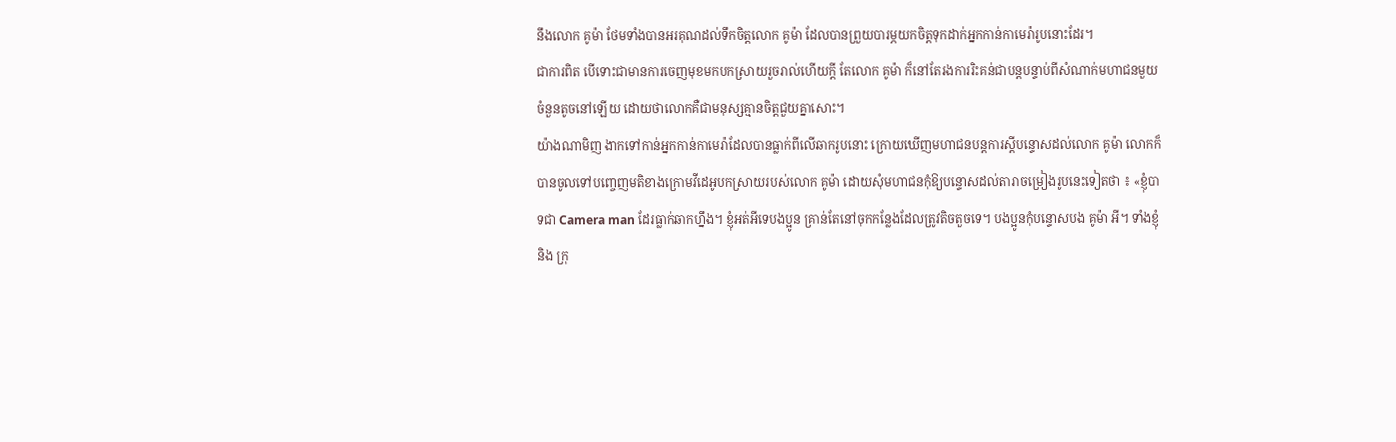នឹងលោក គូម៉ា ថែមទាំងបានអរគុណដល់ទឹកចិត្តលោក គូម៉ា ដែលបានព្រួយបារម្ភយកចិត្តទុកដាក់អ្នកកាន់កាមេរ៉ារូបនោះដែរ។
ជាការពិត បើទោះជាមានការចេញមុខមកបកស្រាយរួចរាល់ហើយក្តី តែលោក គូម៉ា ក៏នៅតែរងការរិះគន់ជាបន្តបន្ទាប់ពីសំណាក់មហាជនមួយចំនួនតូចនៅឡើយ ដោយថាលោកគឺជាមនុស្សគ្មានចិត្តជួយគ្នាសោះ។
យ៉ាងណាមិញ ងាកទៅកាន់អ្នកកាន់កាមេរ៉ាដែលបានធ្លាក់ពីលើឆាករូបនោះ ក្រោយឃើញមហាជនបន្តការស្តីបន្ទោសដល់លោក គូម៉ា លោកក៏បានចូលទៅបញ្ចេញមតិខាងក្រោមវីដេអូបកស្រាយរបស់លោក គូម៉ា ដោយសុំមហាជនកុំឱ្យបន្ទោសដល់តារាចម្រៀងរូបនេះទៀតថា ៖ «ខ្ញុំបាទជា Camera man ដែរធ្លាក់ឆាកហ្នឹង។ ខ្ញុំអត់អីទេបងប្អូន គ្រាន់តែនៅចុកកន្លែងដែលត្រូវតិចតួចទេ។ បងប្អូនកុំបន្ទោសបង គូម៉ា អី។ ទាំងខ្ញុំ និង ក្រុ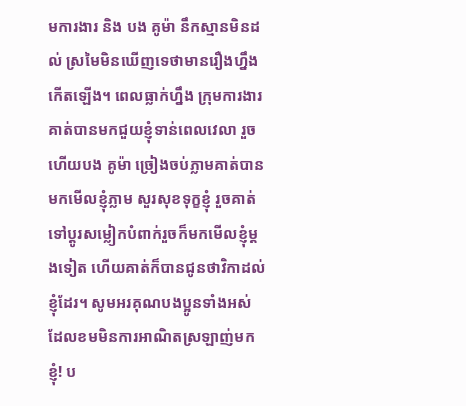មការងារ និង បង គូម៉ា នឹកស្មានមិនដល់ ស្រមៃមិនឃើញទេថាមានរឿងហ្នឹងកើតឡើង។ ពេលធ្លាក់ហ្នឹង ក្រុមការងារគាត់បានមកជួយខ្ញុំទាន់ពេលវេលា រួចហើយបង គូម៉ា ច្រៀងចប់ភ្លាមគាត់បានមកមើលខ្ញុំភ្លាម សួរសុខទុក្ខខ្ញុំ រួចគាត់ទៅប្ដូរសម្លៀកបំពាក់រួចក៏មកមើលខ្ញុំម្ដងទៀត ហើយគាត់ក៏បានជូនថាវិកាដល់ខ្ញុំដែរ។ សូមអរគុណបងប្អូនទាំងអស់ដែលខមមិនការអាណិតស្រឡាញ់មកខ្ញុំ! ប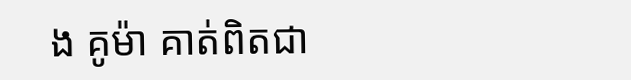ង គូម៉ា គាត់ពិតជា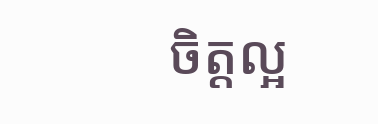ចិត្តល្អ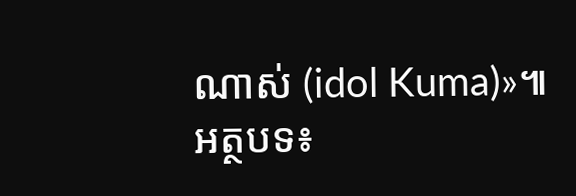ណាស់ (idol Kuma)»៕ អត្ថបទ៖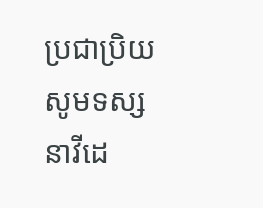ប្រជាប្រិយ
សូមទស្សនាវីដេ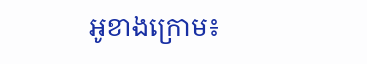អូខាងក្រោម៖